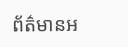ព័ត៌មានអ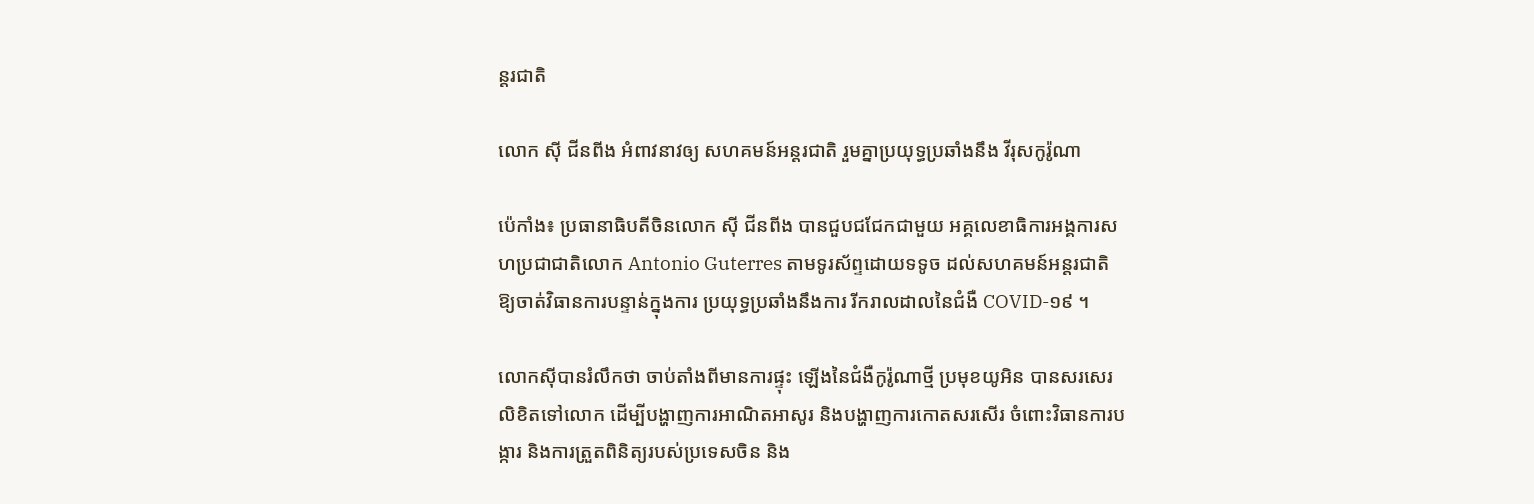ន្តរជាតិ

លោក ស៊ី ជីនពីង អំពាវនាវឲ្យ សហគមន៍អន្ដរជាតិ រួមគ្នាប្រយុទ្ធប្រឆាំងនឹង វីរុសកូរ៉ូណា

ប៉េកាំង៖ ប្រធានាធិបតីចិនលោក ស៊ី ជីនពីង បានជួបជជែកជាមួយ អគ្គលេខាធិការអង្គការសហប្រជាជាតិលោក Antonio Guterres តាមទូរស័ព្ទដោយទទូច ដល់សហគមន៍អន្តរជាតិឱ្យចាត់វិធានការបន្ទាន់ក្នុងការ ប្រយុទ្ធប្រឆាំងនឹងការ រីករាលដាលនៃជំងឺ COVID-១៩ ។

លោកស៊ីបានរំលឹកថា ចាប់តាំងពីមានការផ្ទុះ ឡើងនៃជំងឺកូរ៉ូណាថ្មី ប្រមុខយូអិន បានសរសេរលិខិតទៅលោក ដើម្បីបង្ហាញការអាណិតអាសូរ និងបង្ហាញការកោតសរសើរ ចំពោះវិធានការបង្ការ និងការត្រួតពិនិត្យរបស់ប្រទេសចិន និង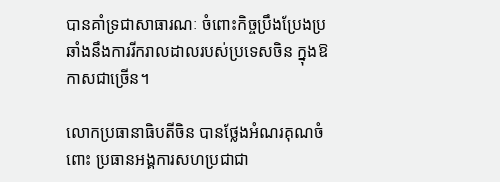បានគាំទ្រជាសាធារណៈ ចំពោះកិច្ចប្រឹងប្រែងប្រឆាំងនឹងការរីករាលដាលរបស់ប្រទេសចិន ក្នុងឱកាសជាច្រើន។

លោកប្រធានាធិបតីចិន បានថ្លែងអំណរគុណចំពោះ ប្រធានអង្គការសហប្រជាជា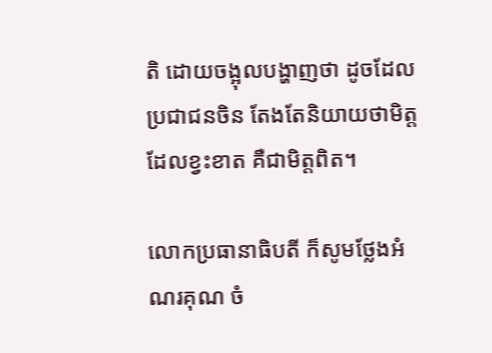តិ ដោយចង្អុលបង្ហាញថា ដូចដែលប្រជាជនចិន តែងតែនិយាយថាមិត្តដែលខ្វះខាត គឺជាមិត្តពិត។

លោកប្រធានាធិបតី ក៏សូមថ្លែងអំណរគុណ ចំ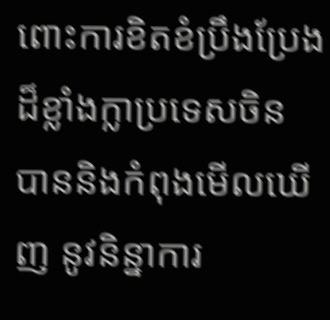ពោះការខិតខំប្រឹងប្រែង ដ៏ខ្លាំងក្លាប្រទេសចិន បាននិងកំពុងមើលឃើញ នូវនិន្នាការ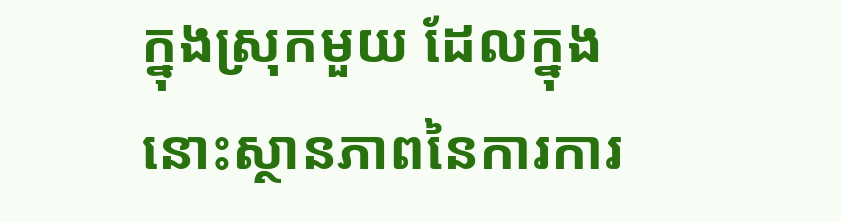ក្នុងស្រុកមួយ ដែលក្នុងនោះស្ថានភាពនៃការការ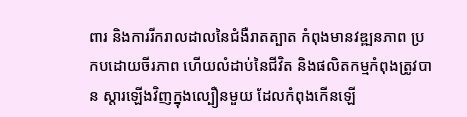ពារ និងការរីករាលដាលនៃជំងឺរាតត្បាត កំពុងមានវឌ្ឍនភាព ប្រកបដោយចីរភាព ហើយលំដាប់នៃជីវិត និងផលិតកម្មកំពុងត្រូវបាន ស្តារឡើងវិញក្នុងល្បឿនមួយ ដែលកំពុងកើនឡើ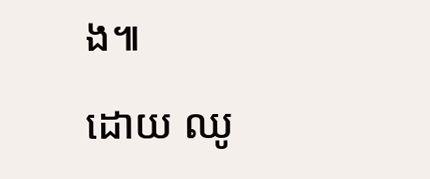ង៕

ដោយ ឈូ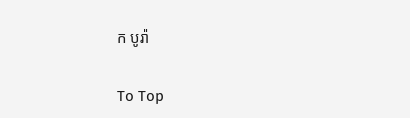ក បូរ៉ា

To Top